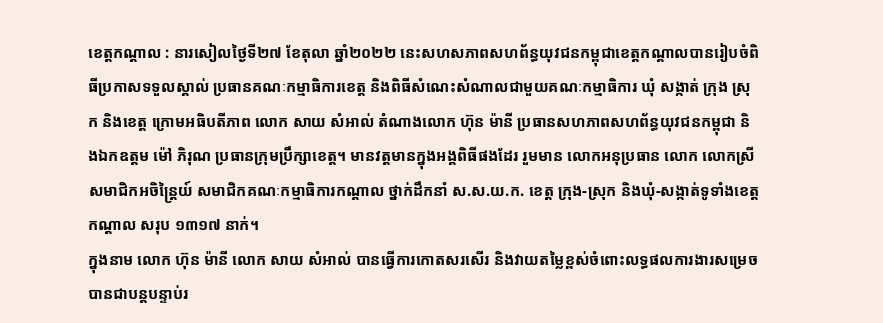ខេត្តកណ្តាល : នារសៀលថ្ងៃទី២៧ ខែតុលា ឆ្នាំ២០២២ នេះសហសភាពសហព័ន្ធយុវជនកម្ពុជាខេត្តកណ្តាលបានរៀបចំពិធីប្រកាសទទួលស្គាល់ ប្រធានគណៈកម្មាធិការខេត្ត និងពិធីសំណេះសំណាលជាមួយគណៈកម្មាធិការ ឃុំ សង្កាត់ ក្រុង ស្រុក និងខេត្ត ក្រោមអធិបតីភាព លោក សាយ សំអាល់ តំណាងលោក ហ៊ុន ម៉ានី ប្រធានសហភាពសហព័ន្ធយុវជនកម្ពុជា និងឯកឧត្តម ម៉ៅ ភិរុណ ប្រធានក្រុមប្រឹក្សាខេត្ត។ មានវត្តមានក្នុងអង្គពិធីផងដែរ រួមមាន លោកអនុប្រធាន លោក លោកស្រី សមាជិកអចិន្រ្តៃយ៍ សមាជិកគណៈកម្មាធិការកណ្តាល ថ្នាក់ដឹកនាំ ស.ស.យ.ក. ខេត្ត ក្រុង-ស្រុក និងឃុំ-សង្កាត់ទូទាំងខេត្តកណ្តាល សរុប ១៣១៧ នាក់។
ក្នុងនាម លោក ហ៊ុន ម៉ានី លោក សាយ សំអាល់ បានធ្វើការកោតសរសើរ និងវាយតម្លៃខ្ពស់ចំពោះលទ្ធផលការងារសម្រេចបានជាបន្តបន្ទាប់រ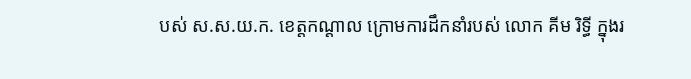បស់ ស.ស.យ.ក. ខេត្តកណ្តាល ក្រោមការដឹកនាំរបស់ លោក គីម រិទ្ធី ក្នុងរ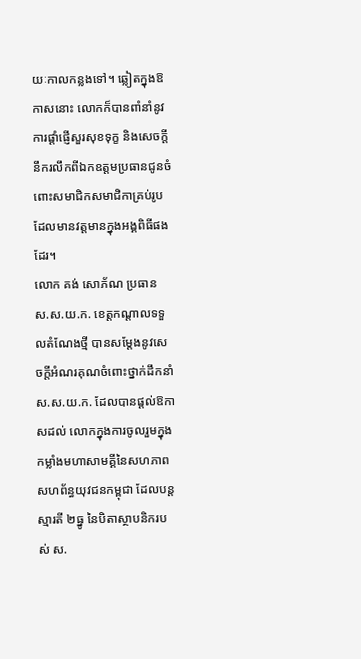យៈកាលកន្លងទៅ។ ឆ្លៀតក្នុងឱកាសនោះ លោកក៏បានពាំនាំនូវការផ្តាំផ្ញើសួរសុខទុក្ខ និងសេចក្តីនឹករលឹកពីឯកឧត្តមប្រធានជូនចំពោះសមាជិកសមាជិកាគ្រប់រូបដែលមានវត្តមានក្នុងអង្គពិធីផងដែរ។
លោក គង់ សោភ័ណ ប្រធាន ស.ស.យ.ក. ខេត្តកណ្តាលទទួលតំណែងថ្មី បានសម្តែងនូវសេចក្តីអំណរគុណចំពោះថ្នាក់ដឹកនាំ ស.ស.យ.ក. ដែលបានផ្តល់ឱកាសដល់ លោកក្នុងការចូលរួមក្នុងកម្លាំងមហាសាមគ្គីនៃសហភាពសហព័ន្ធយុវជនកម្ពុជា ដែលបន្តស្មារតី ២ធ្នូ នៃបិតាស្ថាបនិករបស់ ស.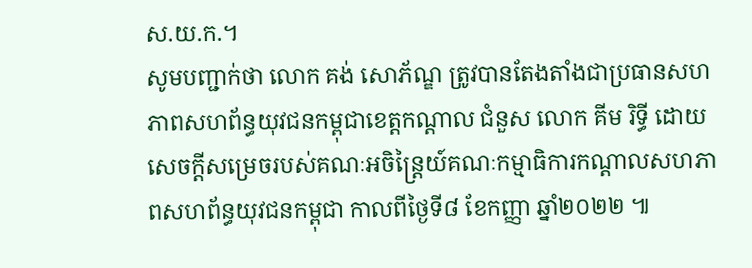ស.យ.ក.។
សូមបញ្ជាក់ថា លោក គង់ សោភ័ណ្ឌ ត្រូវបានតែងតាំងជាប្រធានសហភាពសហព័ន្ធយុវជនកម្ពុជាខេត្តកណ្តាល ជំនួស លោក គីម រិទ្ធី ដោយសេចក្តីសម្រេចរបស់គណៈអចិន្រ្តៃយ៍គណៈកម្មាធិការកណ្តាលសហភាពសហព័ន្ធយុវជនកម្ពុជា កាលពីថ្ងៃទី៨ ខែកញ្ញា ឆ្នាំ២០២២ ៕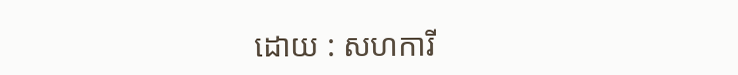ដោយ : សហការី